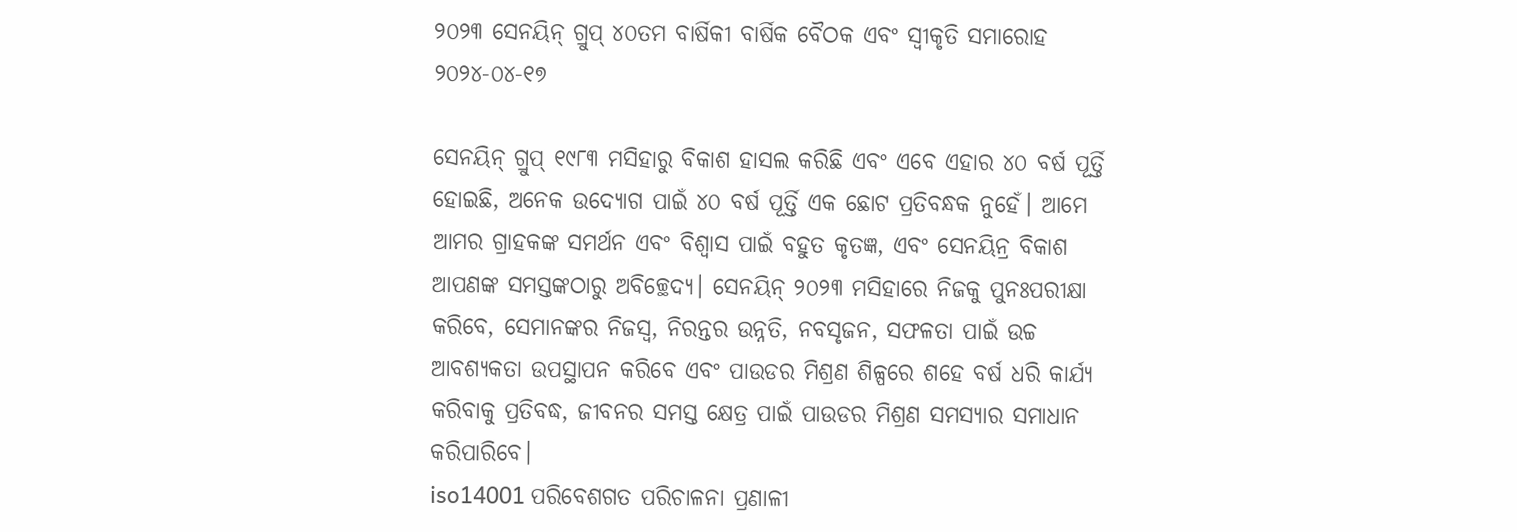୨୦୨୩ ସେନୟିନ୍ ଗ୍ରୁପ୍ ୪୦ତମ ବାର୍ଷିକୀ ବାର୍ଷିକ ବୈଠକ ଏବଂ ସ୍ୱୀକୃତି ସମାରୋହ
୨୦୨୪-୦୪-୧୭

ସେନୟିନ୍ ଗ୍ରୁପ୍ ୧୯୮୩ ମସିହାରୁ ବିକାଶ ହାସଲ କରିଛି ଏବଂ ଏବେ ଏହାର ୪୦ ବର୍ଷ ପୂର୍ତ୍ତି ହୋଇଛି, ଅନେକ ଉଦ୍ୟୋଗ ପାଇଁ ୪୦ ବର୍ଷ ପୂର୍ତ୍ତି ଏକ ଛୋଟ ପ୍ରତିବନ୍ଧକ ନୁହେଁ। ଆମେ ଆମର ଗ୍ରାହକଙ୍କ ସମର୍ଥନ ଏବଂ ବିଶ୍ୱାସ ପାଇଁ ବହୁତ କୃତଜ୍ଞ, ଏବଂ ସେନୟିନ୍ର ବିକାଶ ଆପଣଙ୍କ ସମସ୍ତଙ୍କଠାରୁ ଅବିଚ୍ଛେଦ୍ୟ। ସେନୟିନ୍ ୨୦୨୩ ମସିହାରେ ନିଜକୁ ପୁନଃପରୀକ୍ଷା କରିବେ, ସେମାନଙ୍କର ନିଜସ୍ୱ, ନିରନ୍ତର ଉନ୍ନତି, ନବସୃଜନ, ସଫଳତା ପାଇଁ ଉଚ୍ଚ ଆବଶ୍ୟକତା ଉପସ୍ଥାପନ କରିବେ ଏବଂ ପାଉଡର ମିଶ୍ରଣ ଶିଳ୍ପରେ ଶହେ ବର୍ଷ ଧରି କାର୍ଯ୍ୟ କରିବାକୁ ପ୍ରତିବଦ୍ଧ, ଜୀବନର ସମସ୍ତ କ୍ଷେତ୍ର ପାଇଁ ପାଉଡର ମିଶ୍ରଣ ସମସ୍ୟାର ସମାଧାନ କରିପାରିବେ।
iso14001 ପରିବେଶଗତ ପରିଚାଳନା ପ୍ରଣାଳୀ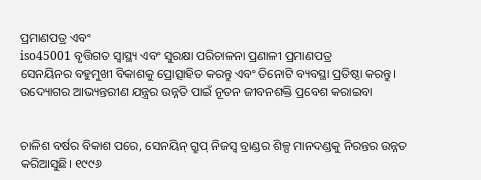ପ୍ରମାଣପତ୍ର ଏବଂ
iso45001 ବୃତ୍ତିଗତ ସ୍ୱାସ୍ଥ୍ୟ ଏବଂ ସୁରକ୍ଷା ପରିଚାଳନା ପ୍ରଣାଳୀ ପ୍ରମାଣପତ୍ର
ସେନୟିନର ବହୁମୁଖୀ ବିକାଶକୁ ପ୍ରୋତ୍ସାହିତ କରନ୍ତୁ ଏବଂ ତିନୋଟି ବ୍ୟବସ୍ଥା ପ୍ରତିଷ୍ଠା କରନ୍ତୁ।
ଉଦ୍ୟୋଗର ଆଭ୍ୟନ୍ତରୀଣ ଯନ୍ତ୍ରର ଉନ୍ନତି ପାଇଁ ନୂତନ ଜୀବନଶକ୍ତି ପ୍ରବେଶ କରାଇବା


ଚାଳିଶ ବର୍ଷର ବିକାଶ ପରେ, ସେନୟିନ୍ ଗ୍ରୁପ୍ ନିଜସ୍ୱ ବ୍ରାଣ୍ଡର ଶିଳ୍ପ ମାନଦଣ୍ଡକୁ ନିରନ୍ତର ଉନ୍ନତ କରିଆସୁଛି। ୧୯୯୬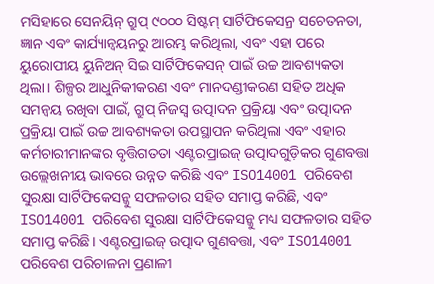ମସିହାରେ ସେନୟିନ୍ ଗ୍ରୁପ୍ ୯୦୦୦ ସିଷ୍ଟମ୍ ସାର୍ଟିଫିକେସନ୍ର ସଚେତନତା, ଜ୍ଞାନ ଏବଂ କାର୍ଯ୍ୟାନ୍ୱୟନରୁ ଆରମ୍ଭ କରିଥିଲା, ଏବଂ ଏହା ପରେ ୟୁରୋପୀୟ ୟୁନିଅନ୍ ସିଇ ସାର୍ଟିଫିକେସନ୍ ପାଇଁ ଉଚ୍ଚ ଆବଶ୍ୟକତା ଥିଲା। ଶିଳ୍ପର ଆଧୁନିକୀକରଣ ଏବଂ ମାନଦଣ୍ଡୀକରଣ ସହିତ ଅଧିକ ସମନ୍ୱୟ ରଖିବା ପାଇଁ, ଗ୍ରୁପ୍ ନିଜସ୍ୱ ଉତ୍ପାଦନ ପ୍ରକ୍ରିୟା ଏବଂ ଉତ୍ପାଦନ ପ୍ରକ୍ରିୟା ପାଇଁ ଉଚ୍ଚ ଆବଶ୍ୟକତା ଉପସ୍ଥାପନ କରିଥିଲା ଏବଂ ଏହାର କର୍ମଚାରୀମାନଙ୍କର ବୃତ୍ତିଗତତା ଏଣ୍ଟରପ୍ରାଇଜ୍ ଉତ୍ପାଦଗୁଡ଼ିକର ଗୁଣବତ୍ତା ଉଲ୍ଲେଖନୀୟ ଭାବରେ ଉନ୍ନତ କରିଛି ଏବଂ ISO14001 ପରିବେଶ ସୁରକ୍ଷା ସାର୍ଟିଫିକେସନ୍କୁ ସଫଳତାର ସହିତ ସମାପ୍ତ କରିଛି, ଏବଂ ISO14001 ପରିବେଶ ସୁରକ୍ଷା ସାର୍ଟିଫିକେସନ୍କୁ ମଧ୍ୟ ସଫଳତାର ସହିତ ସମାପ୍ତ କରିଛି। ଏଣ୍ଟରପ୍ରାଇଜ୍ ଉତ୍ପାଦ ଗୁଣବତ୍ତା, ଏବଂ ISO14001 ପରିବେଶ ପରିଚାଳନା ପ୍ରଣାଳୀ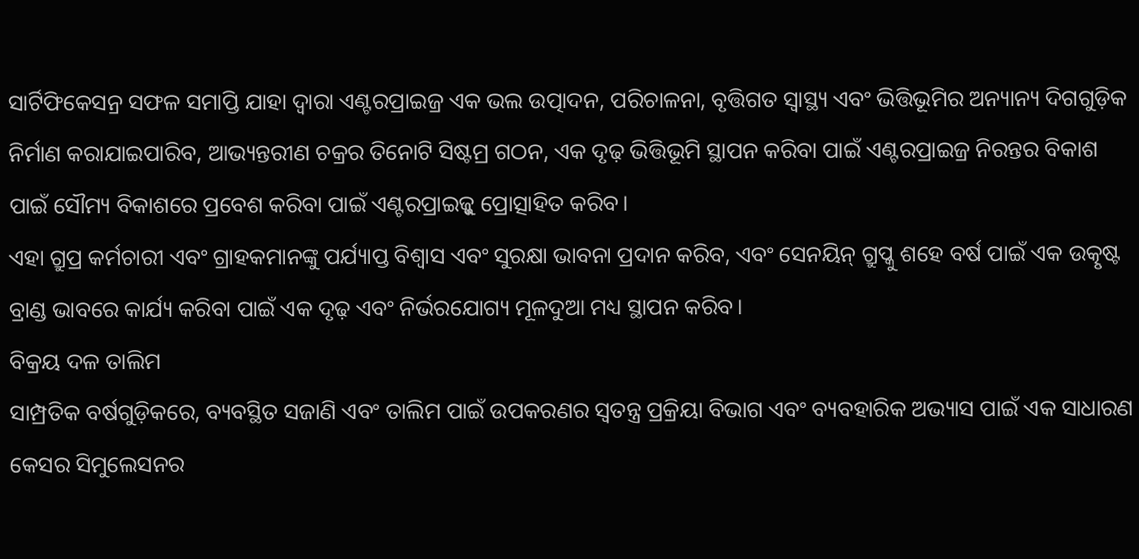ସାର୍ଟିଫିକେସନ୍ର ସଫଳ ସମାପ୍ତି ଯାହା ଦ୍ୱାରା ଏଣ୍ଟରପ୍ରାଇଜ୍ର ଏକ ଭଲ ଉତ୍ପାଦନ, ପରିଚାଳନା, ବୃତ୍ତିଗତ ସ୍ୱାସ୍ଥ୍ୟ ଏବଂ ଭିତ୍ତିଭୂମିର ଅନ୍ୟାନ୍ୟ ଦିଗଗୁଡ଼ିକ ନିର୍ମାଣ କରାଯାଇପାରିବ, ଆଭ୍ୟନ୍ତରୀଣ ଚକ୍ରର ତିନୋଟି ସିଷ୍ଟମ୍ର ଗଠନ, ଏକ ଦୃଢ଼ ଭିତ୍ତିଭୂମି ସ୍ଥାପନ କରିବା ପାଇଁ ଏଣ୍ଟରପ୍ରାଇଜ୍ର ନିରନ୍ତର ବିକାଶ ପାଇଁ ସୌମ୍ୟ ବିକାଶରେ ପ୍ରବେଶ କରିବା ପାଇଁ ଏଣ୍ଟରପ୍ରାଇଜ୍କୁ ପ୍ରୋତ୍ସାହିତ କରିବ।
ଏହା ଗ୍ରୁପ୍ର କର୍ମଚାରୀ ଏବଂ ଗ୍ରାହକମାନଙ୍କୁ ପର୍ଯ୍ୟାପ୍ତ ବିଶ୍ୱାସ ଏବଂ ସୁରକ୍ଷା ଭାବନା ପ୍ରଦାନ କରିବ, ଏବଂ ସେନୟିନ୍ ଗ୍ରୁପ୍କୁ ଶହେ ବର୍ଷ ପାଇଁ ଏକ ଉତ୍କୃଷ୍ଟ ବ୍ରାଣ୍ଡ ଭାବରେ କାର୍ଯ୍ୟ କରିବା ପାଇଁ ଏକ ଦୃଢ଼ ଏବଂ ନିର୍ଭରଯୋଗ୍ୟ ମୂଳଦୁଆ ମଧ୍ୟ ସ୍ଥାପନ କରିବ।
ବିକ୍ରୟ ଦଳ ତାଲିମ
ସାମ୍ପ୍ରତିକ ବର୍ଷଗୁଡ଼ିକରେ, ବ୍ୟବସ୍ଥିତ ସଜାଣି ଏବଂ ତାଲିମ ପାଇଁ ଉପକରଣର ସ୍ୱତନ୍ତ୍ର ପ୍ରକ୍ରିୟା ବିଭାଗ ଏବଂ ବ୍ୟବହାରିକ ଅଭ୍ୟାସ ପାଇଁ ଏକ ସାଧାରଣ କେସର ସିମୁଲେସନର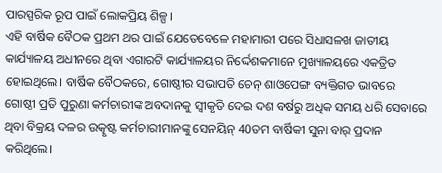ପାରସ୍ପରିକ ରୂପ ପାଇଁ ଲୋକପ୍ରିୟ ଶିଳ୍ପ।
ଏହି ବାର୍ଷିକ ବୈଠକ ପ୍ରଥମ ଥର ପାଇଁ ଯେତେବେଳେ ମହାମାରୀ ପରେ ସିଧାସଳଖ ଜାତୀୟ କାର୍ଯ୍ୟାଳୟ ଅଧୀନରେ ଥିବା ଏଗାରଟି କାର୍ଯ୍ୟାଳୟର ନିର୍ଦ୍ଦେଶକମାନେ ମୁଖ୍ୟାଳୟରେ ଏକତ୍ରିତ ହୋଇଥିଲେ। ବାର୍ଷିକ ବୈଠକରେ, ଗୋଷ୍ଠୀର ସଭାପତି ଚେନ୍ ଶାଓପେଙ୍ଗ ବ୍ୟକ୍ତିଗତ ଭାବରେ ଗୋଷ୍ଠୀ ପ୍ରତି ପୁରୁଣା କର୍ମଚାରୀଙ୍କ ଅବଦାନକୁ ସ୍ୱୀକୃତି ଦେଇ ଦଶ ବର୍ଷରୁ ଅଧିକ ସମୟ ଧରି ସେବାରେ ଥିବା ବିକ୍ରୟ ଦଳର ଉତ୍କୃଷ୍ଟ କର୍ମଚାରୀମାନଙ୍କୁ ସେନୟିନ୍ 40ତମ ବାର୍ଷିକୀ ସୁନା ବାର୍ ପ୍ରଦାନ କରିଥିଲେ।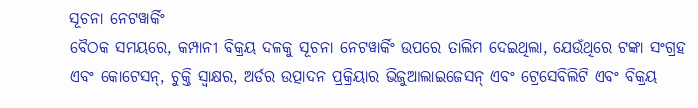ସୂଚନା ନେଟୱାର୍କିଂ
ବୈଠକ ସମୟରେ, କମ୍ପାନୀ ବିକ୍ରୟ ଦଳକୁ ସୂଚନା ନେଟୱାର୍କିଂ ଉପରେ ତାଲିମ ଦେଇଥିଲା, ଯେଉଁଥିରେ ଟଙ୍କା ସଂଗ୍ରହ ଏବଂ କୋଟେସନ୍, ଚୁକ୍ତି ସ୍ୱାକ୍ଷର, ଅର୍ଡର ଉତ୍ପାଦନ ପ୍ରକ୍ରିୟାର ଭିଜୁଆଲାଇଜେସନ୍ ଏବଂ ଟ୍ରେସେବିଲିଟି ଏବଂ ବିକ୍ରୟ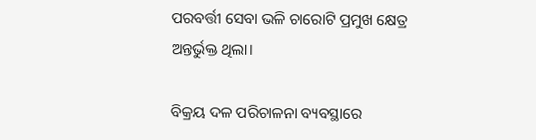ପରବର୍ତ୍ତୀ ସେବା ଭଳି ଚାରୋଟି ପ୍ରମୁଖ କ୍ଷେତ୍ର ଅନ୍ତର୍ଭୁକ୍ତ ଥିଲା।

ବିକ୍ରୟ ଦଳ ପରିଚାଳନା ବ୍ୟବସ୍ଥାରେ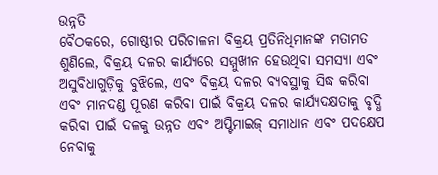ଉନ୍ନତି
ବୈଠକରେ, ଗୋଷ୍ଠୀର ପରିଚାଳନା ବିକ୍ରୟ ପ୍ରତିନିଧିମାନଙ୍କ ମତାମତ ଶୁଣିଲେ, ବିକ୍ରୟ ଦଳର କାର୍ଯ୍ୟରେ ସମ୍ମୁଖୀନ ହେଉଥିବା ସମସ୍ୟା ଏବଂ ଅସୁବିଧାଗୁଡ଼ିକୁ ବୁଝିଲେ, ଏବଂ ବିକ୍ରୟ ଦଳର ବ୍ୟବସ୍ଥାକୁ ସିଦ୍ଧ କରିବା ଏବଂ ମାନଦଣ୍ଡ ପୂରଣ କରିବା ପାଇଁ ବିକ୍ରୟ ଦଳର କାର୍ଯ୍ୟଦକ୍ଷତାକୁ ବୃଦ୍ଧି କରିବା ପାଇଁ ଦଳକୁ ଉନ୍ନତ ଏବଂ ଅପ୍ଟିମାଇଜ୍ ସମାଧାନ ଏବଂ ପଦକ୍ଷେପ ନେବାକୁ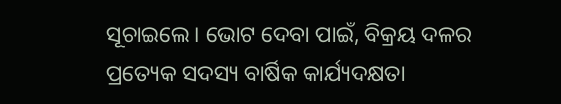ସୂଚାଇଲେ। ଭୋଟ ଦେବା ପାଇଁ, ବିକ୍ରୟ ଦଳର ପ୍ରତ୍ୟେକ ସଦସ୍ୟ ବାର୍ଷିକ କାର୍ଯ୍ୟଦକ୍ଷତା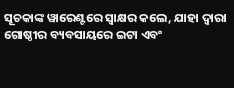ସୂଚକାଙ୍କ ୱାରେଣ୍ଟରେ ସ୍ୱାକ୍ଷର କଲେ, ଯାହା ଦ୍ଵାରା ଗୋଷ୍ଠୀର ବ୍ୟବସାୟରେ ଇଟା ଏବଂ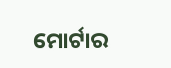ମୋର୍ଟାର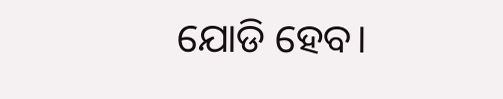ଯୋଡି ହେବ।